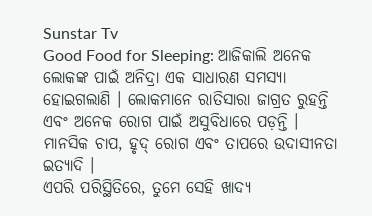Sunstar Tv
Good Food for Sleeping: ଆଜିକାଲି ଅନେକ ଲୋକଙ୍କ ପାଇଁ ଅନିଦ୍ରା ଏକ ସାଧାରଣ ସମସ୍ୟା ହୋଇଗଲାଣି । ଲୋକମାନେ ରାତିସାରା ଜାଗ୍ରତ ରୁହନ୍ତି ଏବଂ ଅନେକ ରୋଗ ପାଇଁ ଅସୁବିଧାରେ ପଡ଼ନ୍ତି । ମାନସିକ ଚାପ, ହୃଦ୍ ରୋଗ ଏବଂ ତାପରେ ଉଦାସୀନତା ଇତ୍ୟାଦି ।
ଏପରି ପରିସ୍ଥିତିରେ, ତୁମେ ସେହି ଖାଦ୍ୟ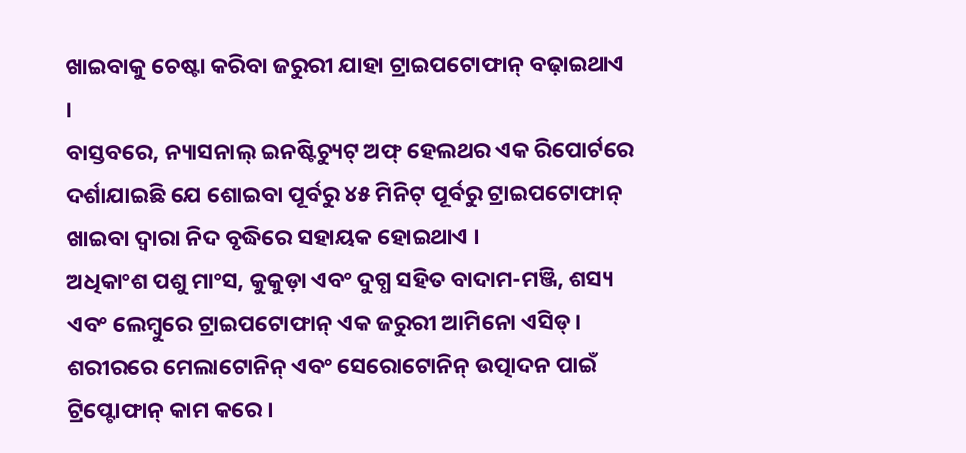ଖାଇବାକୁ ଚେଷ୍ଟା କରିବା ଜରୁରୀ ଯାହା ଟ୍ରାଇପଟୋଫାନ୍ ବଢ଼ାଇଥାଏ ।
ବାସ୍ତବରେ, ନ୍ୟାସନାଲ୍ ଇନଷ୍ଟିଚ୍ୟୁଟ୍ ଅଫ୍ ହେଲଥର ଏକ ରିପୋର୍ଟରେ ଦର୍ଶାଯାଇଛି ଯେ ଶୋଇବା ପୂର୍ବରୁ ୪୫ ମିନିଟ୍ ପୂର୍ବରୁ ଟ୍ରାଇପଟୋଫାନ୍ ଖାଇବା ଦ୍ୱାରା ନିଦ ବୃଦ୍ଧିରେ ସହାୟକ ହୋଇଥାଏ ।
ଅଧିକାଂଶ ପଶୁ ମାଂସ, କୁକୁଡ଼ା ଏବଂ ଦୁଗ୍ଧ ସହିତ ବାଦାମ-ମଞ୍ଜି, ଶସ୍ୟ ଏବଂ ଲେମ୍ବୁରେ ଟ୍ରାଇପଟୋଫାନ୍ ଏକ ଜରୁରୀ ଆମିନୋ ଏସିଡ୍।
ଶରୀରରେ ମେଲାଟୋନିନ୍ ଏବଂ ସେରୋଟୋନିନ୍ ଉତ୍ପାଦନ ପାଇଁ ଟ୍ରିପ୍ଟୋଫାନ୍ କାମ କରେ ।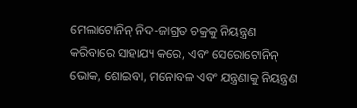ମେଲାଟୋନିନ୍ ନିଦ-ଜାଗ୍ରତ ଚକ୍ରକୁ ନିୟନ୍ତ୍ରଣ କରିବାରେ ସାହାଯ୍ୟ କରେ, ଏବଂ ସେରୋଟୋନିନ୍ ଭୋକ, ଶୋଇବା, ମନୋବଳ ଏବଂ ଯନ୍ତ୍ରଣାକୁ ନିୟନ୍ତ୍ରଣ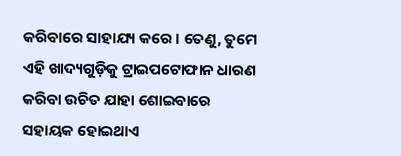କରିବାରେ ସାହାଯ୍ୟ କରେ । ତେଣୁ, ତୁମେ ଏହି ଖାଦ୍ୟଗୁଡ଼ିକୁ ଟ୍ରାଇପଟୋଫାନ ଧାରଣ କରିବା ଉଚିତ ଯାହା ଶୋଇବାରେ ସହାୟକ ହୋଇଥାଏ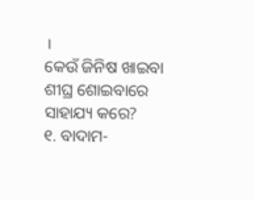।
କେଉଁ ଜିନିଷ ଖାଇବା ଶୀଘ୍ର ଶୋଇବାରେ ସାହାଯ୍ୟ କରେ?
୧. ବାଦାମ-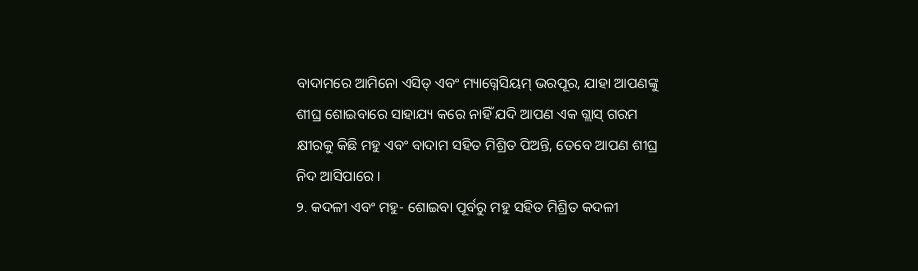ବାଦାମରେ ଆମିନୋ ଏସିଡ୍ ଏବଂ ମ୍ୟାଗ୍ନେସିୟମ୍ ଭରପୂର, ଯାହା ଆପଣଙ୍କୁ ଶୀଘ୍ର ଶୋଇବାରେ ସାହାଯ୍ୟ କରେ ନାହିଁ ଯଦି ଆପଣ ଏକ ଗ୍ଲାସ୍ ଗରମ କ୍ଷୀରକୁ କିଛି ମହୁ ଏବଂ ବାଦାମ ସହିତ ମିଶ୍ରିତ ପିଅନ୍ତି, ତେବେ ଆପଣ ଶୀଘ୍ର ନିଦ ଆସିପାରେ ।
୨. କଦଳୀ ଏବଂ ମହୁ- ଶୋଇବା ପୂର୍ବରୁ ମହୁ ସହିତ ମିଶ୍ରିତ କଦଳୀ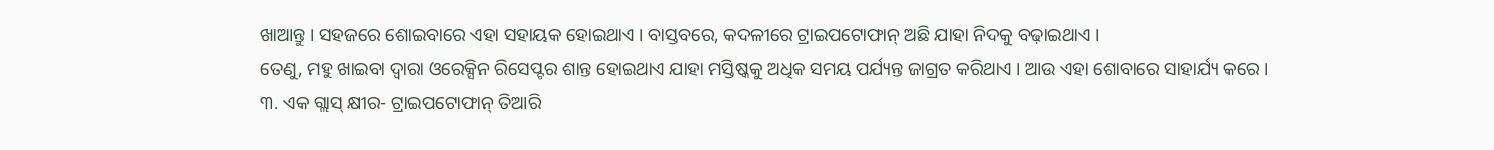ଖାଆନ୍ତୁ । ସହଜରେ ଶୋଇବାରେ ଏହା ସହାୟକ ହୋଇଥାଏ । ବାସ୍ତବରେ, କଦଳୀରେ ଟ୍ରାଇପଟୋଫାନ୍ ଅଛି ଯାହା ନିଦକୁ ବଢ଼ାଇଥାଏ ।
ତେଣୁ, ମହୁ ଖାଇବା ଦ୍ୱାରା ଓରେକ୍ସିନ ରିସେପ୍ଟର ଶାନ୍ତ ହୋଇଥାଏ ଯାହା ମସ୍ତିଷ୍କକୁ ଅଧିକ ସମୟ ପର୍ଯ୍ୟନ୍ତ ଜାଗ୍ରତ କରିଥାଏ । ଆଉ ଏହା ଶୋବାରେ ସାହାର୍ଯ୍ୟ କରେ ।
୩. ଏକ ଗ୍ଲାସ୍ କ୍ଷୀର- ଟ୍ରାଇପଟୋଫାନ୍ ତିଆରି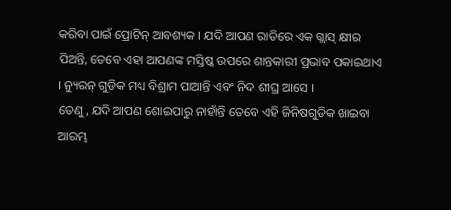କରିବା ପାଇଁ ପ୍ରୋଟିନ୍ ଆବଶ୍ୟକ । ଯଦି ଆପଣ ରାତିରେ ଏକ ଗ୍ଲାସ୍ କ୍ଷୀର ପିଅନ୍ତି, ତେବେ ଏହା ଆପଣଙ୍କ ମସ୍ତିଷ୍କ ଉପରେ ଶାନ୍ତକାରୀ ପ୍ରଭାବ ପକାଇଥାଏ । ନ୍ୟୁରନ୍ ଗୁଡିକ ମଧ୍ୟ ବିଶ୍ରାମ ପାଆନ୍ତି ଏବଂ ନିଦ ଶୀଘ୍ର ଆସେ ।
ତେଣୁ, ଯଦି ଆପଣ ଶୋଇପାରୁ ନାହାଁନ୍ତି ତେବେ ଏହି ଜିନିଷଗୁଡିକ ଖାଇବା ଆରମ୍ଭ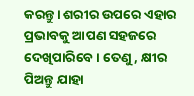କରନ୍ତୁ। ଶରୀର ଉପରେ ଏହାର ପ୍ରଭାବକୁ ଆପଣ ସହଜରେ ଦେଖିପାରିବେ । ତେଣୁ, କ୍ଷୀର ପିଅନ୍ତୁ ଯାହା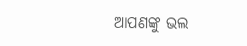ଆପଣଙ୍କୁ ଭଲ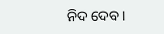ନିଦ ଦେବ।